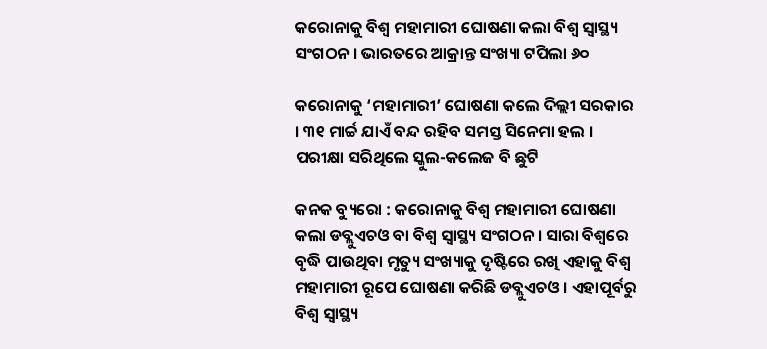କରୋନାକୁ ବିଶ୍ୱ ମହାମାରୀ ଘୋଷଣା କଲା ବିଶ୍ୱ ସ୍ୱାସ୍ଥ୍ୟ ସଂଗଠନ । ଭାରତରେ ଆକ୍ରାନ୍ତ ସଂଖ୍ୟା ଟପିଲା ୬୦

କରୋନାକୁ ‘ମହାମାରୀ’ ଘୋଷଣା କଲେ ଦିଲ୍ଲୀ ସରକାର । ୩୧ ମାର୍ଚ୍ଚ ଯାଏଁ ବନ୍ଦ ରହିବ ସମସ୍ତ ସିନେମା ହଲ । ପରୀକ୍ଷା ସରିଥିଲେ ସ୍କୁଲ-କଲେଜ ବି ଛୁଟି

କନକ ବ୍ୟୁରୋ : କରୋନାକୁ ବିଶ୍ୱ ମହାମାରୀ ଘୋଷଣା କଲା ଡବ୍ଲୁଏଚଓ ବା ବିଶ୍ୱ ସ୍ୱାସ୍ଥ୍ୟ ସଂଗଠନ । ସାରା ବିଶ୍ୱରେ ବୃଦ୍ଧି ପାଉଥିବା ମୃତ୍ୟୁ ସଂଖ୍ୟାକୁ ଦୃଷ୍ଟିରେ ରଖି ଏହାକୁ ବିଶ୍ୱ ମହାମାରୀ ରୂପେ ଘୋଷଣା କରିଛି ଡବ୍ଲୁଏଚଓ । ଏହାପୂର୍ବରୁ ବିଶ୍ୱ ସ୍ୱାସ୍ଥ୍ୟ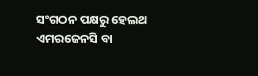ସଂଗଠନ ପକ୍ଷରୁ ହେଲଥ ଏମରଜେନସି ବା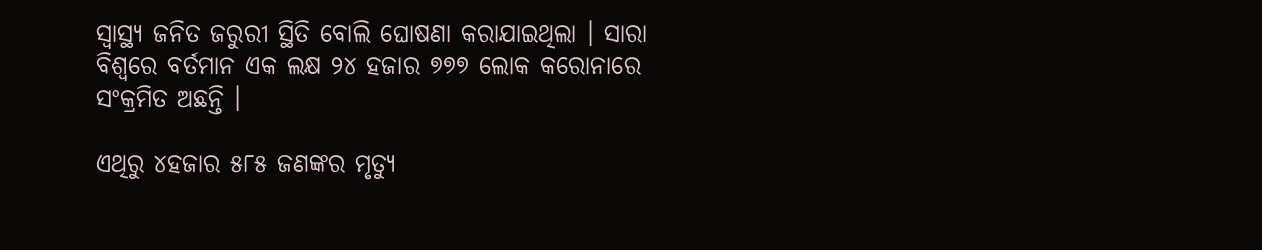ସ୍ୱାସ୍ଥ୍ୟ ଜନିତ ଜରୁରୀ ସ୍ଥିତି ବୋଲି ଘୋଷଣା କରାଯାଇଥିଲା । ସାରା ବିଶ୍ୱରେ ବର୍ତମାନ ଏକ ଲକ୍ଷ ୨୪ ହଜାର ୭୭୭ ଲୋକ କରୋନାରେ ସଂକ୍ରମିତ ଅଛନ୍ତି ।

ଏଥିରୁ ୪ହଜାର ୫୮୫ ଜଣଙ୍କର ମୃତ୍ୟୁ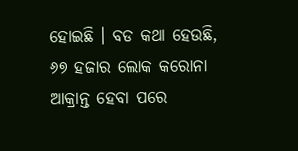ହୋଇଛି । ବଡ କଥା ହେଉଛି, ୬୭ ହଜାର ଲୋକ କରୋନା ଆକ୍ରାନ୍ତ ହେବା ପରେ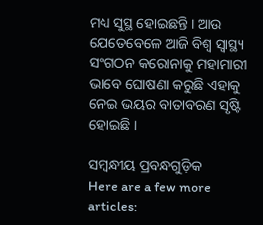ମଧ୍ୟ ସୁସ୍ଥ ହୋଇଛନ୍ତି । ଆଉ ଯେତେବେଳେ ଆଜି ବିଶ୍ୱ ସ୍ୱାସ୍ଥ୍ୟ ସଂଗଠନ କରୋନାକୁ ମହାମାରୀ ଭାବେ ଘୋଷଣା କରୁଛି ଏହାକୁ ନେଇ ଭୟର ବାତାବରଣ ସୃଷ୍ଟି ହୋଇଛି ।

ସମ୍ବନ୍ଧୀୟ ପ୍ରବନ୍ଧଗୁଡ଼ିକ
Here are a few more articles: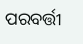ପରବର୍ତ୍ତୀ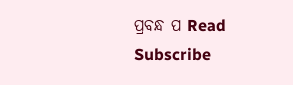ପ୍ରବନ୍ଧ ପ Read
Subscribe